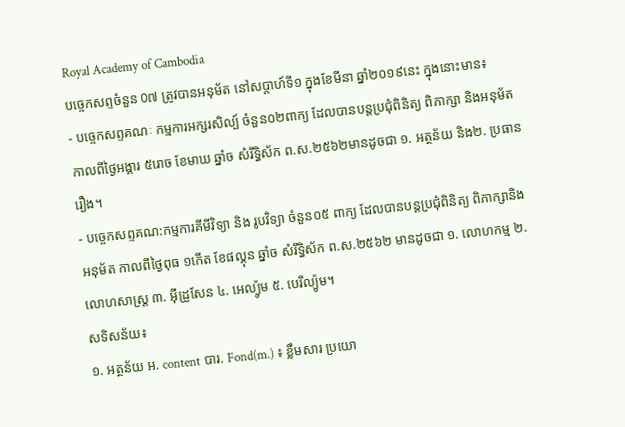Royal Academy of Cambodia
បច្ចេកសព្ទចំនួន 0៧ ត្រូវបានអនុម័ត នៅសប្តាហ៍ទី១ ក្នុងខែមីនា ឆ្នាំ២០១៩នេះ ក្នុងនោះមាន៖
- បច្ចេកសព្ទគណៈ កម្មការអក្សរសិល្ប៍ ចំនួន០២ពាក្យ ដែលបានបន្តប្រជុំពិនិត្យ ពិភាក្សា និងអនុម័ត កាលពីថ្ងៃអង្គារ ៥រោច ខែមាឃ ឆ្នាំច សំរឹទ្ធិស័ក ព.ស.២៥៦២មានដូចជា ១. អត្ថន័យ និង២. ប្រធានរឿង។
- បច្ចេកសព្ទគណ:កម្មការគីមីវិទ្យា និង រូបវិទ្យា ចំនួន០៥ ពាក្យ ដែលបានបន្តប្រជុំពិនិត្យ ពិភាក្សានិងអនុម័ត កាលពីថ្ងៃពុធ ១កើត ខែផល្គុន ឆ្នាំច សំរឹទ្ធិស័ក ព.ស.២៥៦២ មានដូចជា ១. លោហកម្ម ២. លោហសាស្ត្រ ៣. អ៊ីដ្រូសែន ៤. អេល្យ៉ូម ៥. បេរីល្យ៉ូម។
សទិសន័យ៖
១. អត្ថន័យ អ. content បារ. Fond(m.) ៖ ខ្លឹមសារ ប្រយោ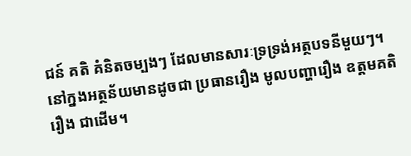ជន៍ គតិ គំនិតចម្បងៗ ដែលមានសារៈទ្រទ្រង់អត្ថបទនីមួយៗ។
នៅក្នងអត្ថន័យមានដូចជា ប្រធានរឿង មូលបញ្ហារឿង ឧត្តមគតិរឿង ជាដើម។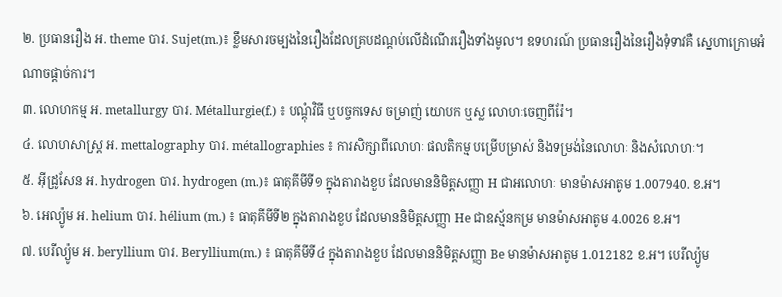២. ប្រធានរឿង អ. theme បារ. Sujet(m.)៖ ខ្លឹមសារចម្បងនៃរឿងដែលគ្របដណ្តប់លើដំណើររឿងទាំងមូល។ ឧទហរណ៍ ប្រធានរឿងនៃរឿងទុំទាវគឺ ស្នេហាក្រោមអំណាចផ្តាច់ការ។
៣. លោហកម្ម អ. metallurgy បារ. Métallurgie(f.) ៖ បណ្តុំវិធី ឬបច្ចកទេស ចម្រាញ់ យោបក ឬស្ល លោហៈចេញពីរ៉ែ។
៤. លោហសាស្ត្រ អ. mettalography បារ. métallographies ៖ ការសិក្សាពីលោហៈ ផលតិកម្ម បម្រើបម្រាស់ និងទម្រង់នៃលោហៈ និងសំលោហៈ។
៥. អ៊ីដ្រូសែន អ. hydrogen បារ. hydrogen (m.)៖ ធាតុគីមីទី១ ក្នុងតារាងខួប ដែលមាននិមិត្តសញ្ញា H ជាអលោហៈ មានម៉ាសអាតូម 1.007940. ខ.អ។
៦. អេល្យ៉ូម អ. helium បារ. hélium (m.) ៖ ធាតុគីមីទី២ ក្នុងតារាងខួប ដែលមាននិមិត្តសញ្ញា He ជាឧស្ម័នកម្រ មានម៉ាសអាតូម 4.0026 ខ.អ។
៧. បេរីល្យ៉ូម អ. beryllium បារ. Beryllium(m.) ៖ ធាតុគីមីទី៤ ក្នុងតារាងខួប ដែលមាននិមិត្តសញ្ញា Be មានម៉ាសអាតូម 1.012182 ខ.អ។ បេរីល្យ៉ូម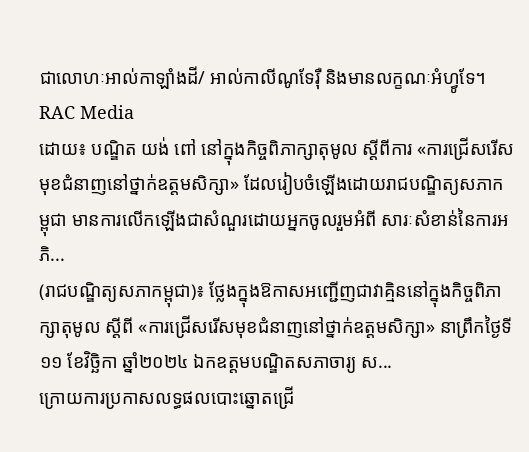ជាលោហៈអាល់កាឡាំងដី/ អាល់កាលីណូទែរ៉ឺ និងមានលក្ខណៈអំហ្វូទែ។
RAC Media
ដោយ៖ បណ្ឌិត យង់ ពៅ នៅក្នុងកិច្ចពិភាក្សាតុមូល ស្ដីពីការ «ការជ្រើសរើសមុខជំនាញនៅថ្នាក់ឧត្ដមសិក្សា» ដែលរៀបចំឡើងដោយរាជបណ្ឌិត្យសភាកម្ពុជា មានការលើកឡើងជាសំណួរដោយអ្នកចូលរួមអំពី សារៈសំខាន់នៃការអភិ...
(រាជបណ្ឌិត្យសភាកម្ពុជា)៖ ថ្លែងក្នុងឱកាសអញ្ជើញជាវាគ្មិននៅក្នុងកិច្ចពិភាក្សាតុមូល ស្ដីពី «ការជ្រើសរើសមុខជំនាញនៅថ្នាក់ឧត្ដមសិក្សា» នាព្រឹកថ្ងៃទី១១ ខែវិច្ឆិកា ឆ្នាំ២០២៤ ឯកឧត្ដមបណ្ឌិតសភាចារ្យ ស...
ក្រោយការប្រកាសលទ្ធផលបោះឆ្នោតជ្រើ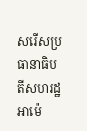សរើសប្រធានាធិបតីសហរដ្ឋអាម៉េ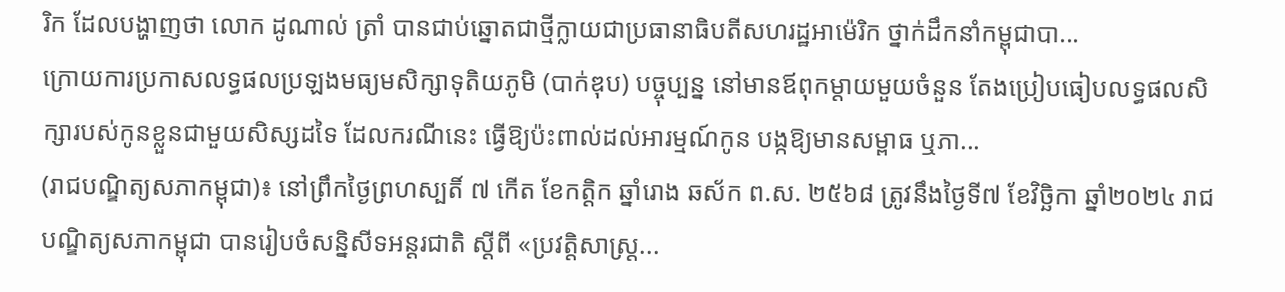រិក ដែលបង្ហាញថា លោក ដូណាល់ ត្រាំ បានជាប់ឆ្នោតជាថ្មីក្លាយជាប្រធានាធិបតីសហរដ្ឋអាម៉េរិក ថ្នាក់ដឹកនាំកម្ពុជាបា...
ក្រោយការប្រកាសលទ្ធផលប្រឡងមធ្យមសិក្សាទុតិយភូមិ (បាក់ឌុប) បច្ចុប្បន្ន នៅមានឪពុកម្ដាយមួយចំនួន តែងប្រៀបធៀបលទ្ធផលសិក្សារបស់កូនខ្លួនជាមួយសិស្សដទៃ ដែលករណីនេះ ធ្វើឱ្យប៉ះពាល់ដល់អារម្មណ៍កូន បង្កឱ្យមានសម្ពាធ ឬភា...
(រាជបណ្ឌិត្យសភាកម្ពុជា)៖ នៅព្រឹកថ្ងៃព្រហស្បតិ៍ ៧ កើត ខែកត្ដិក ឆ្នាំរោង ឆស័ក ព.ស. ២៥៦៨ ត្រូវនឹងថ្ងៃទី៧ ខែវិច្ឆិកា ឆ្នាំ២០២៤ រាជបណ្ឌិត្យសភាកម្ពុជា បានរៀបចំសន្និសីទអន្តរជាតិ ស្ដីពី «ប្រវត្តិសាស្ត្រ...